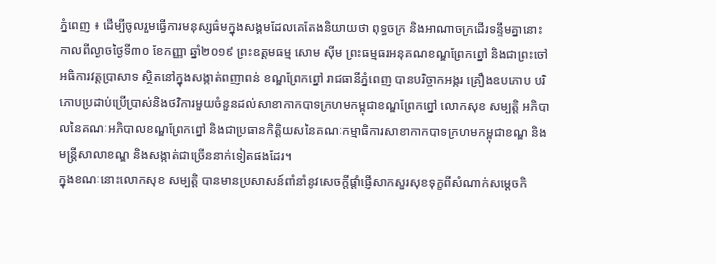ភ្នំពេញ ៖ ដើម្បីចូលរួមធ្វើការមនុស្សធ៌មក្នុងសង្គមដែលគេតែងនិយាយថា ពុទ្ធចក្រ និងអាណាចក្រដើរទន្ទឹមគ្នានោះ កាលពីល្ងាចថ្ងៃទី៣០ ខែកញ្ញា ឆ្នាំ២០១៩ ព្រះឧត្ដមធម្ម សោម ស៊ីម ព្រះធម្មធរអនុគណខណ្ឌព្រែកព្នៅ និងជាព្រះចៅអធិការវត្តប្រាសាទ ស្ថិតនៅក្នុងសង្កាត់ពញាពន់ ខណ្ឌព្រែកព្នៅ រាជធានីភ្នំពេញ បានបរិច្ចាកអង្ករ គ្រឿងឧបភោប បរិភោបប្រដាប់ប្រើប្រាស់និងថវិការមួយចំនួនដល់សាខាកាកបាទក្រហមកម្ពុជាខណ្ឌព្រែកព្នៅ លោកសុខ សម្បត្តិ អភិបាលនៃគណៈអភិបាលខណ្ឌព្រែកព្នៅ និងជាប្រធានកិត្តិយសនៃគណៈកម្មាធិការសាខាកាកបាទក្រហមកម្ពុជាខណ្ឌ និងមន្ត្រីសាលាខណ្ឌ និងសង្កាត់ជាច្រើននាក់ទៀតផងដែរ។
ក្នុងខណៈនោះលោកសុខ សម្បត្តិ បានមានប្រសាសន៍ពាំនាំនូវសេចក្តីផ្តាំផ្ញើសាកសួរសុខទុក្ខពីសំណាក់សម្តេចកិ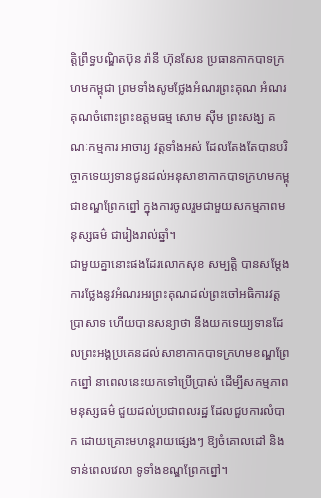ត្តិព្រឹទ្ធបណ្ឌិតប៊ុន រ៉ានី ហ៊ុនសែន ប្រធានកាកបាទក្រហមកម្ពុជា ព្រមទាំងសូមថ្លែងអំណរព្រះគុណ អំណរគុណចំពោះព្រះឧត្តមធម្ម សោម ស៊ីម ព្រះសង្ឃ គណៈកម្មការ អាចារ្យ វត្តទាំងអស់ ដែលតែងតែបានបរិច្ចាកទេយ្យទានជូនដល់អនុសាខាកាកបាទក្រហមកម្ពុជាខណ្ឌព្រែកព្នៅ ក្នុងការចូលរួមជាមួយសកម្មភាពមនុស្សធម៌ ជារៀងរាល់ឆ្នាំ។
ជាមួយគ្នានោះផងដែរលោកសុខ សម្បត្តិ បានសម្តែងការថ្លែងនូវអំណរអរព្រះគុណដល់ព្រះចៅអធិការវត្តប្រាសាទ ហើយបានសន្យាថា នឹងយកទេយ្យទានដែលព្រះអង្គប្រគេនដល់សាខាកាកបាទក្រហមខណ្ឌព្រែកព្នៅ នាពេលនេះយកទៅប្រើប្រាស់ ដើម្បីសកម្មភាពមនុស្សធម៌ ជួយដល់ប្រជាពលរដ្ឋ ដែលជួបការលំបាក ដោយគ្រោះមហន្តរាយផ្សេងៗ ឱ្យចំគោលដៅ និងទាន់ពេលវេលា ទូទាំងខណ្ឌព្រែកព្នៅ។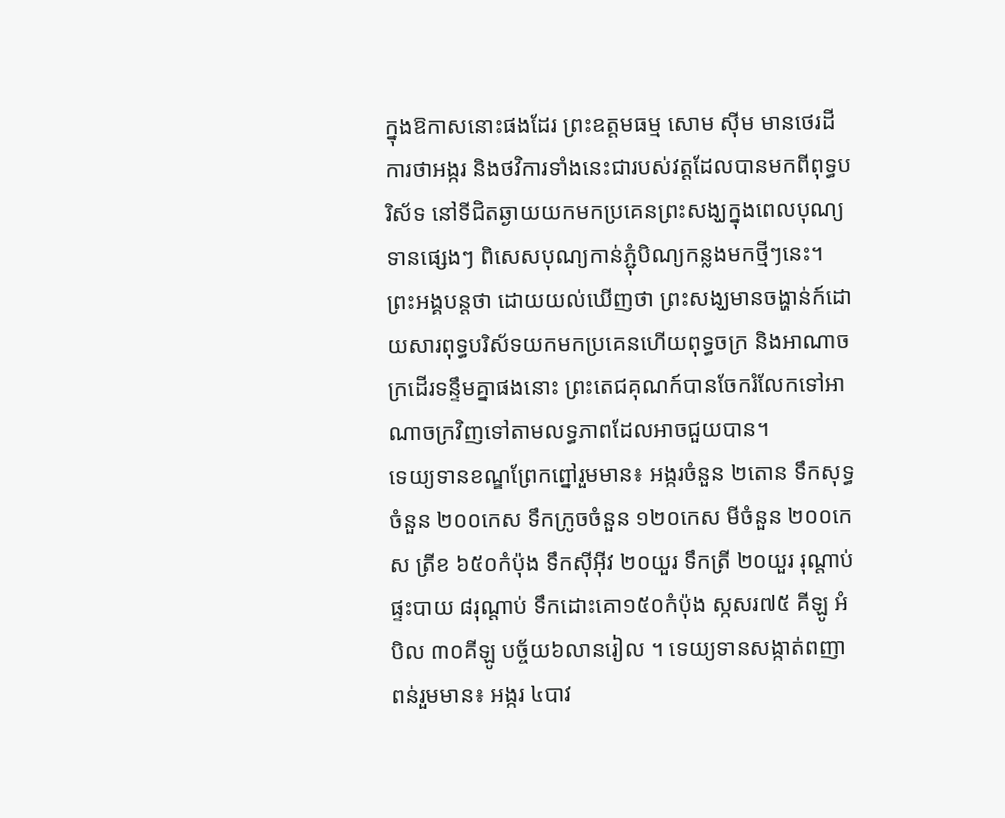ក្នុងឱកាសនោះផងដែរ ព្រះឧត្តមធម្ម សោម ស៊ីម មានថេរដីការថាអង្ករ និងថវិការទាំងនេះជារបស់វត្តដែលបានមកពីពុទ្ធបរិស័ទ នៅទីជិតឆ្ងាយយកមកប្រគេនព្រះសង្ឃក្នុងពេលបុណ្យទានផ្សេងៗ ពិសេសបុណ្យកាន់ភ្ជុំបិណ្យកន្លងមកថ្មីៗនេះ។ ព្រះអង្គបន្តថា ដោយយល់ឃើញថា ព្រះសង្ឃមានចង្ហាន់ក៍ដោយសារពុទ្ធបរិស័ទយកមកប្រគេនហើយពុទ្ធចក្រ និងអាណាចក្រដើរទន្ទឹមគ្នាផងនោះ ព្រះតេជគុណក៍បានចែករំលែកទៅអាណាចក្រវិញទៅតាមលទ្ធភាពដែលអាចជួយបាន។
ទេយ្យទានខណ្ឌព្រែកព្នៅរួមមាន៖ អង្ករចំនួន ២តោន ទឹកសុទ្ធចំនួន ២០០កេស ទឹកក្រូចចំនួន ១២០កេស មីចំនួន ២០០កេស ត្រីខ ៦៥០កំប៉ុង ទឹកស៊ីអ៊ីវ ២០យួរ ទឹកត្រី ២០យួរ រុណ្តាប់ផ្ទះបាយ ៨រុណ្តាប់ ទឹកដោះគោ១៥០កំប៉ុង ស្កសរ៧៥ គីឡូ អំបិល ៣០គីឡូ បច្ច័យ៦លានរៀល ។ ទេយ្យទានសង្កាត់ពញាពន់រួមមាន៖ អង្ករ ៤បាវ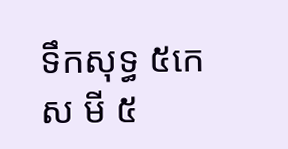ទឹកសុទ្ធ ៥កេស មី ៥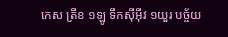កេស ត្រីខ ១ឡូ ទឹកស៊ីអ៊ីវ ១យួរ បច្ច័យ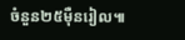ចំនួន២៥ម៉ឺនរៀល៕